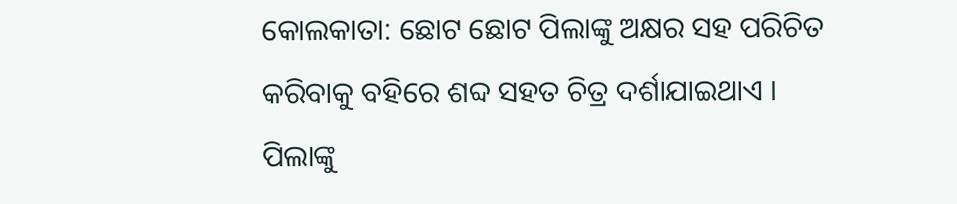କୋଲକାତା: ଛୋଟ ଛୋଟ ପିଲାଙ୍କୁ ଅକ୍ଷର ସହ ପରିଚିତ କରିବାକୁ ବହିରେ ଶବ୍ଦ ସହତ ଚିତ୍ର ଦର୍ଶାଯାଇଥାଏ । ପିଲାଙ୍କୁ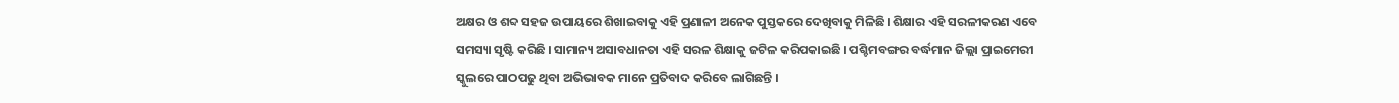ଅକ୍ଷର ଓ ଶବ୍ଦ ସହଜ ଉପାୟରେ ଶିଖାଇବାକୁ ଏହି ପ୍ରଣାଳୀ ଅନେକ ପୁସ୍ତକରେ ଦେଖିବାକୁ ମିଳିଛି । ଶିକ୍ଷାର ଏହି ସରଳୀକରଣ ଏବେ ସମସ୍ୟା ସୃଷ୍ଟି କରିଛି । ସାମାନ୍ୟ ଅସାବଧାନତା ଏହି ସରଳ ଶିକ୍ଷାକୁ ଜଟିଳ କରିପକାଇଛି । ପଶ୍ଚିମବଙ୍ଗର ବର୍ଦ୍ଧମାନ ଜିଲ୍ଲା ପ୍ରାଇମେରୀ ସ୍କୁଲରେ ପାଠପଢୁ ଥିବା ଅଭିଭାବକ ମାନେ ପ୍ରତିବାଦ କରିବେ ଲାଗିଛନ୍ତି ।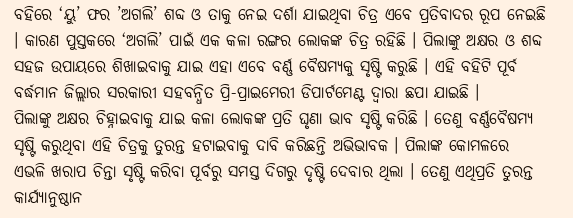ବହିରେ ‘ୟୁ’ ଫର ’ଅଗଲି’ ଶବ୍ଦ ଓ ତାକୁ ନେଇ ଦର୍ଶା ଯାଇଥିବା ଚିତ୍ର ଏବେ ପ୍ରତିବାଦର ରୂପ ନେଇଛି । କାରଣ ପୁସ୍ତକରେ ‘ଅଗଲି’ ପାଇଁ ଏକ କଳା ରଙ୍ଗର ଲୋକଙ୍କ ଚିତ୍ର ରହିଛି । ପିଲାଙ୍କୁ ଅକ୍ଷର ଓ ଶବ୍ଦ ସହଜ ଉପାୟରେ ଶିଖାଇବାକୁ ଯାଇ ଏହା ଏବେ ବର୍ଣ୍ଣ ବୈଷମ୍ୟକୁ ସୃଷ୍ଟି କରୁଛି । ଏହି ବହିଟି ପୂର୍ବ ବର୍ଦ୍ଧମାନ ଜିଲ୍ଲାର ସରକାରୀ ସହବନ୍ଧିତ ପ୍ରି-ପ୍ରାଇମେରୀ ଡିପାର୍ଟମେଣ୍ଟ ଦ୍ବାରା ଛପା ଯାଇଛି ।
ପିଲାଙ୍କୁ ଅକ୍ଷର ଚିହ୍ନାଇବାକୁ ଯାଇ କଳା ଲୋକଙ୍କ ପ୍ରତି ଘୃଣା ଭାବ ସୃଷ୍ଟି କରିଛି । ତେଣୁ ବର୍ଣ୍ଣବୈଷମ୍ୟ ସୃଷ୍ଟି କରୁଥିବା ଏହି ଚିତ୍ରକୁ ତୁରନ୍ତ ହଟାଇବାକୁ ଦାବି କରିଛନ୍ତି ଅଭିଭାବକ । ପିଲାଙ୍କ କୋମଳରେ ଏଭଳି ଖରାପ ଚିନ୍ତା ସୃଷ୍ଟି କରିବା ପୂର୍ବରୁ ସମସ୍ତ ଦିଗରୁ ଦୃଷ୍ଟି ଦେବାର ଥିଲା । ତେଣୁ ଏଥିପ୍ରତି ତୁରନ୍ତ କାର୍ଯ୍ୟାନୁଷ୍ଠାନ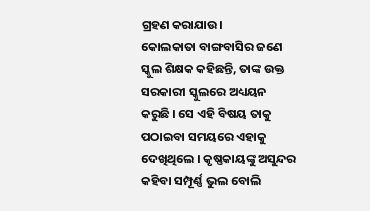ଗ୍ରହଣ କରାଯାଉ।
କୋଲକାତା ବାଙ୍ଗବାସିର ଜଣେ ସ୍କୁଲ ଶିକ୍ଷକ କହିଛନ୍ତି, ତାଙ୍କ ଉକ୍ତ ସରକାରୀ ସ୍କୁଲରେ ଅଧ୍ୟୟନ କରୁଛି । ସେ ଏହି ବିଷୟ ତାକୁ ପଠାଇବା ସମୟରେ ଏହାକୁ ଦେଖିଥିଲେ । କୃଷ୍ଣକାୟଙ୍କୁ ଅସୁନ୍ଦର କହିବା ସମ୍ପୂର୍ଣ୍ଣ ଭୁଲ ବୋଲି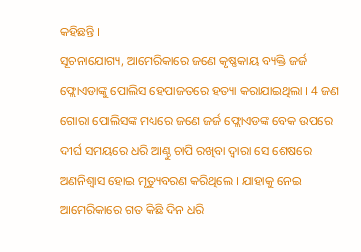କହିଛନ୍ତି ।
ସୂଚନାଯୋଗ୍ୟ, ଆମେରିକାରେ ଜଣେ କୃଷ୍ଣକାୟ ବ୍ୟକ୍ତି ଜର୍ଜ ଫ୍ଲୋଏଡାଙ୍କୁ ପୋଲିସ ହେପାଜତରେ ହତ୍ୟା କରାଯାଇଥିଲା । 4 ଜଣ ଗୋରା ପୋଲିସଙ୍କ ମଧ୍ୟରେ ଜଣେ ଜର୍ଜ ଫ୍ଲୋଏଡଙ୍କ ବେକ ଉପରେ ଦୀର୍ଘ ସମୟରେ ଧରି ଆଣ୍ଠୁ ଚାପି ରଖିବା ଦ୍ବାରା ସେ ଶେଷରେ ଅଣନିଶ୍ବାସ ହୋଇ ମୃତ୍ୟୁବରଣ କରିଥିଲେ । ଯାହାକୁ ନେଇ ଆମେରିକାରେ ଗତ କିଛି ଦିନ ଧରି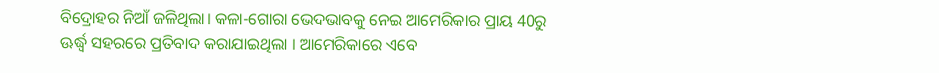ବିଦ୍ରୋହର ନିଆଁ ଜଳିଥିଲା। କଳା-ଗୋରା ଭେଦଭାବକୁ ନେଇ ଆମେରିକାର ପ୍ରାୟ 40ରୁ ଊର୍ଦ୍ଧ୍ବ ସହରରେ ପ୍ରତିବାଦ କରାଯାଇଥିଲା । ଆମେରିକାରେ ଏବେ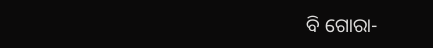ବି ଗୋରା-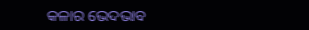କଳାର ଭେଦଭାବ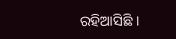ରହିଆସିଛି ।